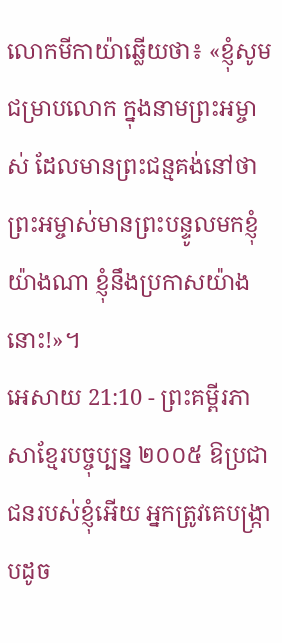លោកមីកាយ៉ាឆ្លើយថា៖ «ខ្ញុំសូមជម្រាបលោក ក្នុងនាមព្រះអម្ចាស់ ដែលមានព្រះជន្មគង់នៅថា ព្រះអម្ចាស់មានព្រះបន្ទូលមកខ្ញុំយ៉ាងណា ខ្ញុំនឹងប្រកាសយ៉ាងនោះ!»។
អេសាយ 21:10 - ព្រះគម្ពីរភាសាខ្មែរបច្ចុប្បន្ន ២០០៥ ឱប្រជាជនរបស់ខ្ញុំអើយ អ្នកត្រូវគេបង្ក្រាបដូច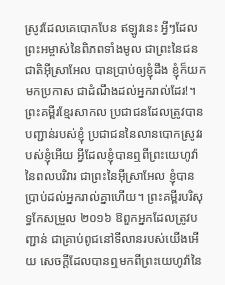ស្រូវដែលគេបោកបែន ឥឡូវនេះ អ្វីៗដែលព្រះអម្ចាស់នៃពិភពទាំងមូល ជាព្រះនៃជនជាតិអ៊ីស្រាអែល បានប្រាប់ឲ្យខ្ញុំដឹង ខ្ញុំក៏យកមកប្រកាស ជាដំណឹងដល់អ្នករាល់ដែរ!។ ព្រះគម្ពីរខ្មែរសាកល ប្រជាជនដែលត្រូវបានបញ្ជាន់របស់ខ្ញុំ ប្រជាជននៃលានបោកស្រូវរបស់ខ្ញុំអើយ អ្វីដែលខ្ញុំបានឮពីព្រះយេហូវ៉ានៃពលបរិវារ ជាព្រះនៃអ៊ីស្រាអែល ខ្ញុំបានប្រាប់ដល់អ្នករាល់គ្នាហើយ។ ព្រះគម្ពីរបរិសុទ្ធកែសម្រួល ២០១៦ ឱពួកអ្នកដែលត្រូវបញ្ជាន់ ជាគ្រាប់ពូជនៅទីលានរបស់យើងអើយ សេចក្ដីដែលបានឮមកពីព្រះយេហូវ៉ានៃ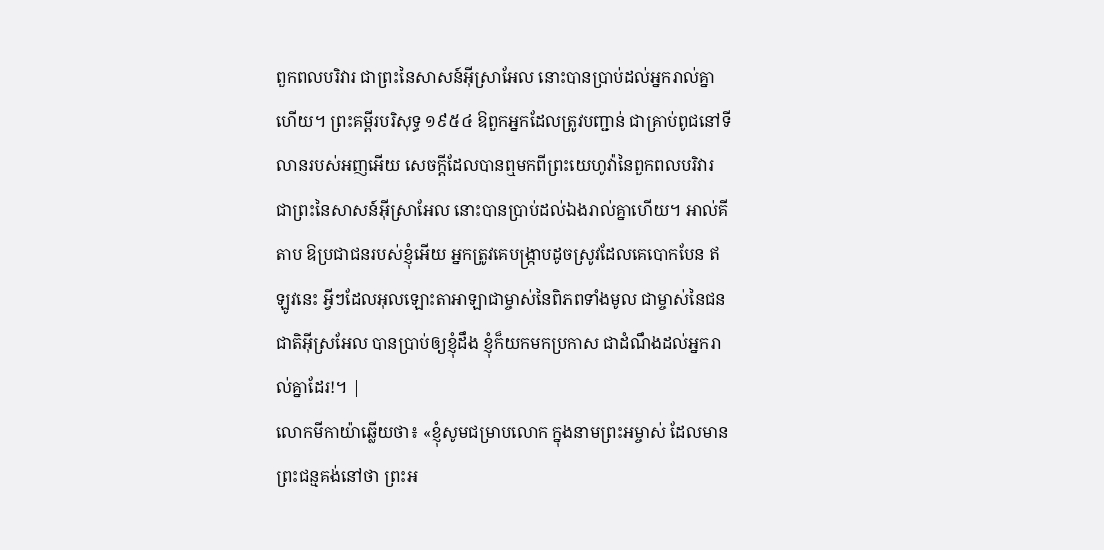ពួកពលបរិវារ ជាព្រះនៃសាសន៍អ៊ីស្រាអែល នោះបានប្រាប់ដល់អ្នករាល់គ្នាហើយ។ ព្រះគម្ពីរបរិសុទ្ធ ១៩៥៤ ឱពួកអ្នកដែលត្រូវបញ្ជាន់ ជាគ្រាប់ពូជនៅទីលានរបស់អញអើយ សេចក្ដីដែលបានឮមកពីព្រះយេហូវ៉ានៃពួកពលបរិវារ ជាព្រះនៃសាសន៍អ៊ីស្រាអែល នោះបានប្រាប់ដល់ឯងរាល់គ្នាហើយ។ អាល់គីតាប ឱប្រជាជនរបស់ខ្ញុំអើយ អ្នកត្រូវគេបង្ក្រាបដូចស្រូវដែលគេបោកបែន ឥឡូវនេះ អ្វីៗដែលអុលឡោះតាអាឡាជាម្ចាស់នៃពិភពទាំងមូល ជាម្ចាស់នៃជនជាតិអ៊ីស្រអែល បានប្រាប់ឲ្យខ្ញុំដឹង ខ្ញុំក៏យកមកប្រកាស ជាដំណឹងដល់អ្នករាល់គ្នាដែរ!។ |
លោកមីកាយ៉ាឆ្លើយថា៖ «ខ្ញុំសូមជម្រាបលោក ក្នុងនាមព្រះអម្ចាស់ ដែលមានព្រះជន្មគង់នៅថា ព្រះអ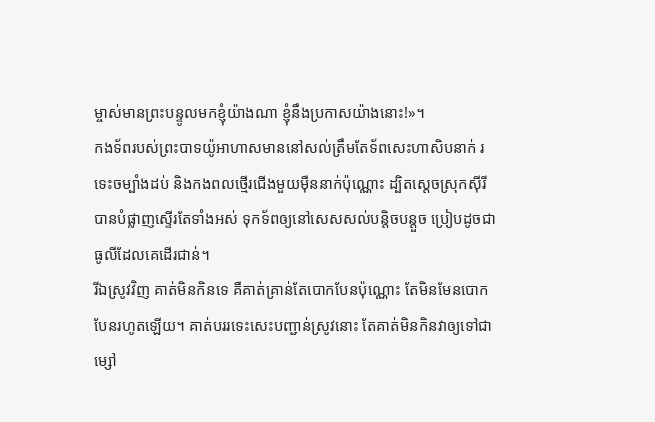ម្ចាស់មានព្រះបន្ទូលមកខ្ញុំយ៉ាងណា ខ្ញុំនឹងប្រកាសយ៉ាងនោះ!»។
កងទ័ពរបស់ព្រះបាទយ៉ូអាហាសមាននៅសល់ត្រឹមតែទ័ពសេះហាសិបនាក់ រទេះចម្បាំងដប់ និងកងពលថ្មើរជើងមួយម៉ឺននាក់ប៉ុណ្ណោះ ដ្បិតស្ដេចស្រុកស៊ីរីបានបំផ្លាញស្ទើរតែទាំងអស់ ទុកទ័ពឲ្យនៅសេសសល់បន្តិចបន្តួច ប្រៀបដូចជាធូលីដែលគេដើរជាន់។
រីឯស្រូវវិញ គាត់មិនកិនទេ គឺគាត់គ្រាន់តែបោកបែនប៉ុណ្ណោះ តែមិនមែនបោកបែនរហូតឡើយ។ គាត់បររទេះសេះបញ្ជាន់ស្រូវនោះ តែគាត់មិនកិនវាឲ្យទៅជាម្សៅ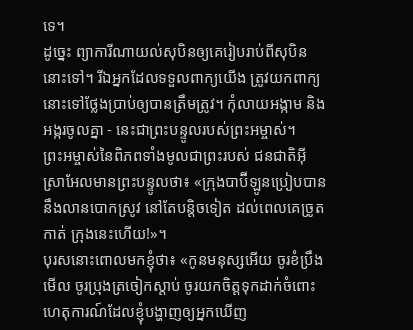ទេ។
ដូច្នេះ ព្យាការីណាយល់សុបិនឲ្យគេរៀបរាប់ពីសុបិននោះទៅ។ រីឯអ្នកដែលទទួលពាក្យយើង ត្រូវយកពាក្យនោះទៅថ្លែងប្រាប់ឲ្យបានត្រឹមត្រូវ។ កុំលាយអង្កាម និងអង្ករចូលគ្នា - នេះជាព្រះបន្ទូលរបស់ព្រះអម្ចាស់។
ព្រះអម្ចាស់នៃពិភពទាំងមូលជាព្រះរបស់ ជនជាតិអ៊ីស្រាអែលមានព្រះបន្ទូលថា៖ «ក្រុងបាប៊ីឡូនប្រៀបបាននឹងលានបោកស្រូវ នៅតែបន្តិចទៀត ដល់ពេលគេច្រូតកាត់ ក្រុងនេះហើយ!»។
បុរសនោះពោលមកខ្ញុំថា៖ «កូនមនុស្សអើយ ចូរខំប្រឹងមើល ចូរប្រុងត្រចៀកស្ដាប់ ចូរយកចិត្តទុកដាក់ចំពោះហេតុការណ៍ដែលខ្ញុំបង្ហាញឲ្យអ្នកឃើញ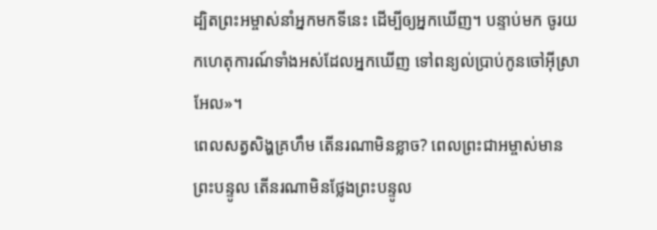ដ្បិតព្រះអម្ចាស់នាំអ្នកមកទីនេះ ដើម្បីឲ្យអ្នកឃើញ។ បន្ទាប់មក ចូរយកហេតុការណ៍ទាំងអស់ដែលអ្នកឃើញ ទៅពន្យល់ប្រាប់កូនចៅអ៊ីស្រាអែល»។
ពេលសត្វសិង្ហគ្រហឹម តើនរណាមិនខ្លាច? ពេលព្រះជាអម្ចាស់មានព្រះបន្ទូល តើនរណាមិនថ្លែងព្រះបន្ទូល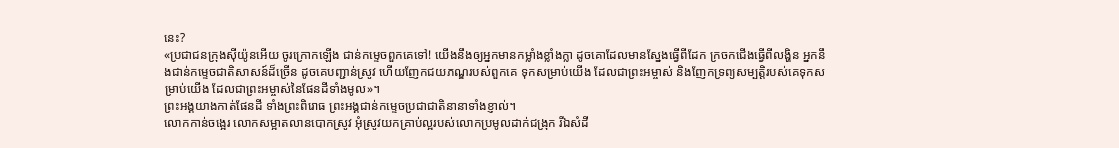នេះ?
«ប្រជាជនក្រុងស៊ីយ៉ូនអើយ ចូរក្រោកឡើង ជាន់កម្ទេចពួកគេទៅ! យើងនឹងឲ្យអ្នកមានកម្លាំងខ្លាំងក្លា ដូចគោដែលមានស្នែងធ្វើពីដែក ក្រចកជើងធ្វើពីលង្ហិន អ្នកនឹងជាន់កម្ទេចជាតិសាសន៍ដ៏ច្រើន ដូចគេបញ្ជាន់ស្រូវ ហើយញែកជយភណ្ឌរបស់ពួកគេ ទុកសម្រាប់យើង ដែលជាព្រះអម្ចាស់ និងញែកទ្រព្យសម្បត្តិរបស់គេទុកសម្រាប់យើង ដែលជាព្រះអម្ចាស់នៃផែនដីទាំងមូល»។
ព្រះអង្គយាងកាត់ផែនដី ទាំងព្រះពិរោធ ព្រះអង្គជាន់កម្ទេចប្រជាជាតិនានាទាំងខ្ញាល់។
លោកកាន់ចង្អេរ លោកសម្អាតលានបោកស្រូវ អុំស្រូវយកគ្រាប់ល្អរបស់លោកប្រមូលដាក់ជង្រុក រីឯសំដី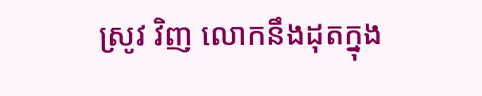ស្រូវ វិញ លោកនឹងដុតក្នុង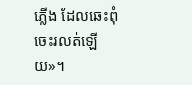ភ្លើង ដែលឆេះពុំចេះរលត់ឡើយ»។